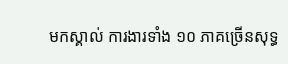មកស្គាល់ ការងារទាំង ១០ ភាគច្រើនសុទ្ធ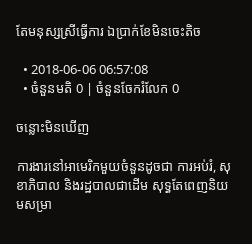តែមនុស្សស្រីធ្វើការ ឯប្រាក់ខែមិនចេះតិច

  • 2018-06-06 06:57:08
  • ចំនួនមតិ 0 | ចំនួនចែករំលែក 0

ចន្លោះមិនឃើញ

ការងារនៅអាមេរិកមួយចំនួនដូចជា ការអប់រំ, សុខាភិបាល និងរដ្ឋបាលជាដើម សុទ្ធតែពេញនិយមសម្រា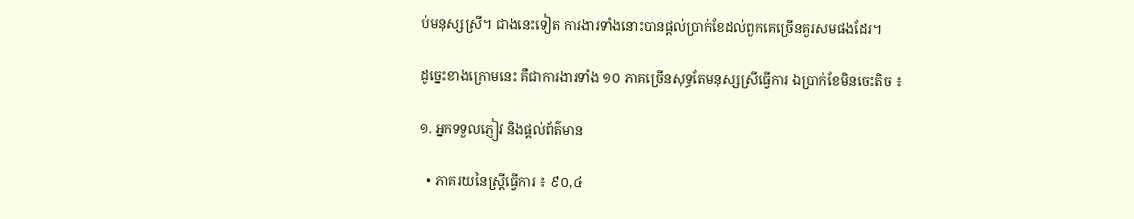ប់មនុស្សស្រី។ ជាងនេះទៀត ការងារទាំងនោះបានផ្ដល់ប្រាក់ខែដល់ពួកគេច្រើនគួរសមផងដែរ។

ដូច្នេះខាងក្រោមនេះ គឺជាការងារទាំង ១០ ភាគច្រើនសុទ្ធតែមនុស្សស្រីធ្វើការ ឯប្រាក់ខែមិនចេះតិច ៖

១. អ្នកទទួលភ្ញៀវ និងផ្ដល់ព័ត៌មាន

  • ភាគរយនៃស្ត្រីធ្វើការ ៖ ៩០,៤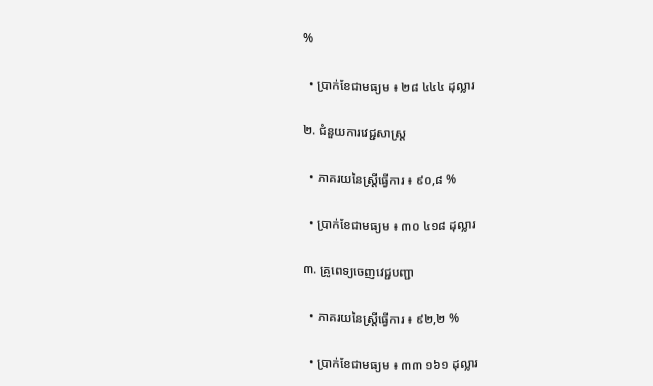%

  • ប្រាក់ខែជាមធ្យម ៖ ២៨ ៤៤៤ ដុល្លារ

២. ជំនួយការវេជ្ជសាស្ត្រ

  • ភាគរយនៃស្ត្រីធ្វើការ ៖ ៩០,៨ %

  • ប្រាក់ខែជាមធ្យម ៖ ៣០ ៤១៨ ដុល្លារ

៣. គ្រូពេទ្យចេញវេជ្ជបញ្ជា

  • ភាគរយនៃស្ត្រីធ្វើការ ៖ ៩២,២ %

  • ប្រាក់ខែជាមធ្យម ៖ ៣៣ ១៦១ ដុល្លារ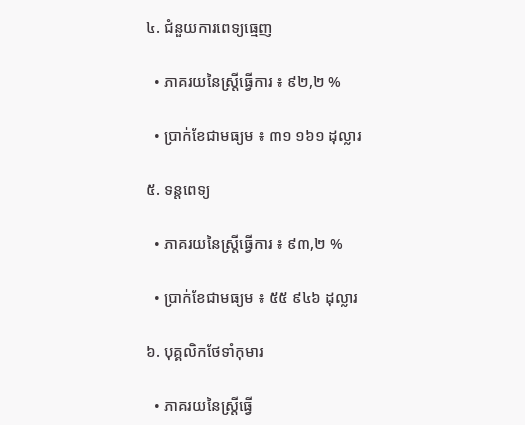៤. ជំនួយការពេទ្យធ្មេញ

  • ភាគរយនៃស្ត្រីធ្វើការ ៖ ៩២,២ %

  • ប្រាក់ខែជាមធ្យម ៖ ៣១ ១៦១ ដុល្លារ

៥. ទន្ដពេទ្យ

  • ភាគរយនៃស្ត្រីធ្វើការ ៖ ៩៣,២ %

  • ប្រាក់ខែជាមធ្យម ៖ ៥៥ ៩៤៦ ដុល្លារ

៦. បុគ្គលិកថែទាំកុមារ

  • ភាគរយនៃស្ត្រីធ្វើ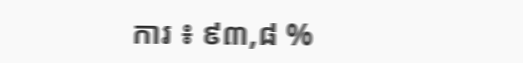ការ ៖ ៩៣,៨ %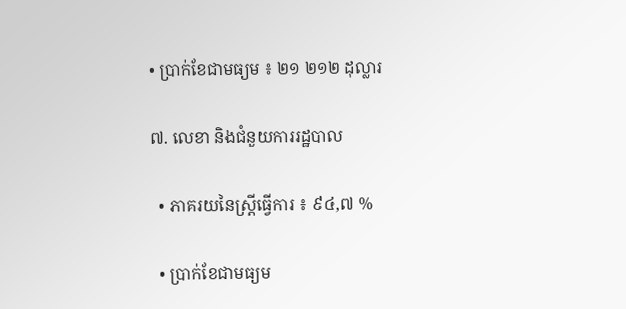• ប្រាក់ខែជាមធ្យម ៖ ២១ ២១២ ដុល្លារ

៧. លេខា និងជំនួយការរដ្ឋបាល

  • ភាគរយនៃស្ត្រីធ្វើការ ៖ ៩៤,៧ %

  • ប្រាក់ខែជាមធ្យម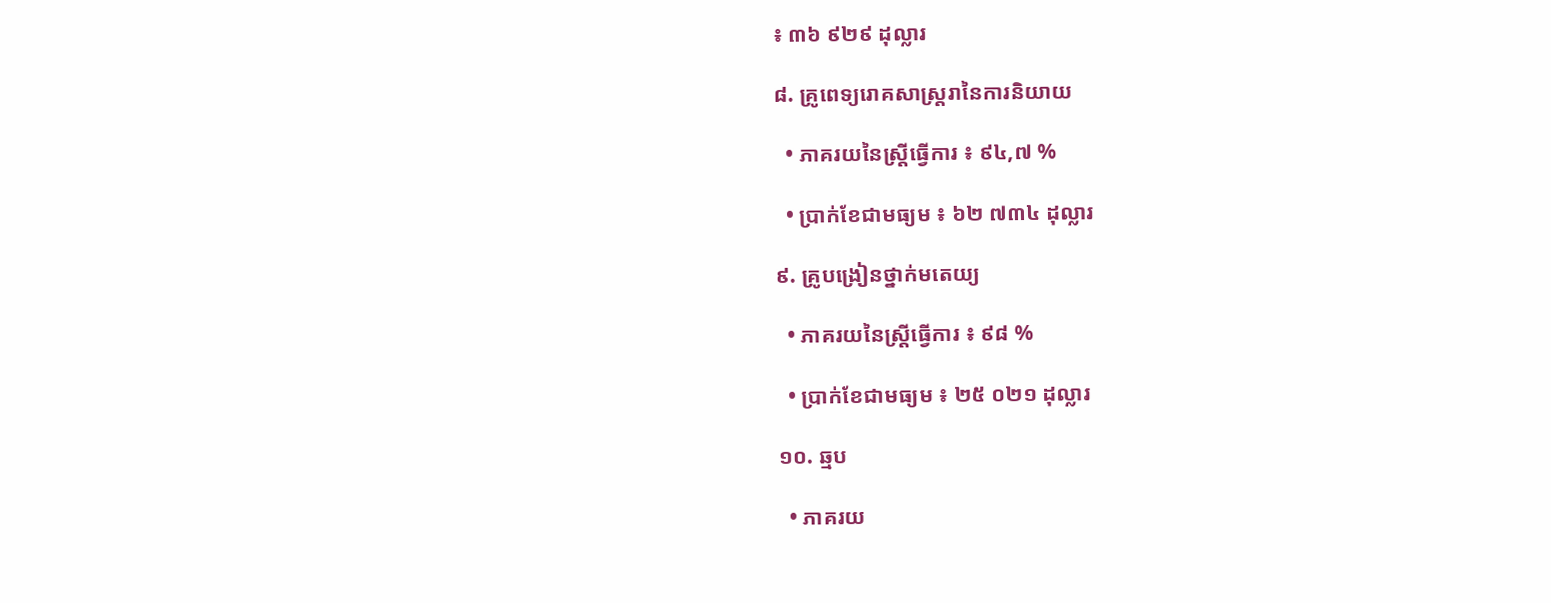៖ ៣៦ ៩២៩ ដុល្លារ

៨. គ្រូពេទ្យរោគសាស្ត្ររានៃការនិយាយ

  • ភាគរយនៃស្ត្រីធ្វើការ ៖ ៩៤,៧ %

  • ប្រាក់ខែជាមធ្យម ៖ ៦២ ៧៣៤ ដុល្លារ

៩. គ្រូបង្រៀនថ្នាក់មតេយ្យ

  • ភាគរយនៃស្ត្រីធ្វើការ ៖ ៩៨ %

  • ប្រាក់ខែជាមធ្យម ៖ ២៥ ០២១ ដុល្លារ

១០. ឆ្មប

  • ភាគរយ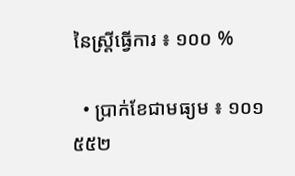នៃស្ត្រីធ្វើការ ៖ ១០០ %

  • ប្រាក់ខែជាមធ្យម ៖ ១០១ ៥៥២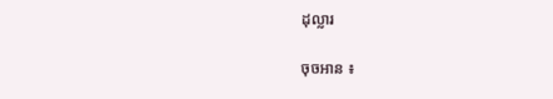ដុល្លារ

ចុចអាន ៖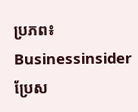ប្រភព៖ Businessinsider   ប្រែស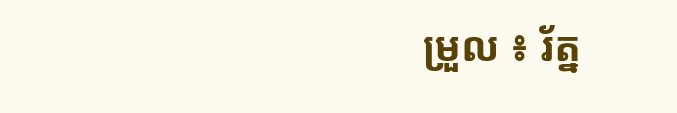ម្រួល ៖ រ័ត្ន